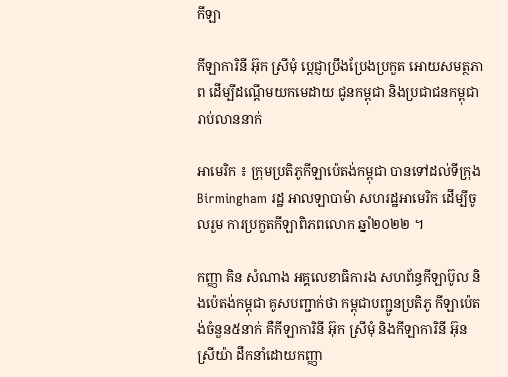កីឡា

កីឡាការិនី អ៊ុក ស្រីមុំ ប្តេជ្ញាប្រឹងប្រែងប្រកួត អោយសមត្ថភាព ដើម្បីដណ្តើមយកមេដាយ ជូនកម្ពុជា និងប្រជាជនកម្ពុជា រាប់លាននាក់

អាមេរិក ៖ ក្រុមប្រតិភូកីឡាប៉េតង់កម្ពុជា បានទៅដល់ទីក្រុង Birmingham រដ្ឋ អាលឡាបាម៉ា សហរដ្ឋអាមេរិក ដើម្បីចូលរួម ការប្រកួតកីឡាពិភពលោក ឆ្នាំ២០២២ ។

កញ្ញា គិន សំណាង អគ្គលេខាធិការង សហព័ន្ធកីឡាប៊ូល និងប៉េតង់កម្ពុជា គូសបញ្ជាក់ថា កម្ពុជាបញ្ជូនប្រតិភូ កីឡាប៉េតង់ចំនួន៥នាក់ គឺកីឡាការិនី អ៊ុក ស្រីមុំ និងកីឡាការិនី អ៊ុន ស្រីយ៉ា ដឹកនាំដោយកញ្ញា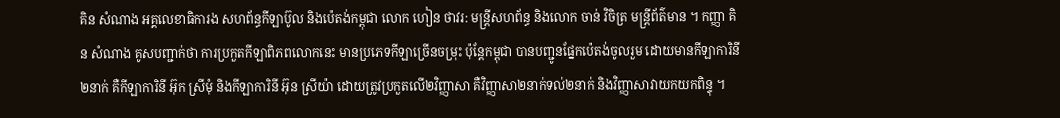គិន សំណាង អគ្គលេខាធិការង សហព័ន្ធកីឡាប៊ូល និងប៉េតង់កម្ពុជា លោក ហៀន ថាវរ: មន្រ្តីសហព័ន្ធ និងលោក ចាន់ វិចិត្រ មន្រ្តីព័ត៌មាន ។ កញ្ញា គិន សំណាង គូសបញ្ជាក់ថា ការប្រកួតកីឡាពិភពលោកនេះ មានប្រភេទកីឡាច្រើនចម្រុះ ប៉ុន្តែកម្ពុជា បានបញ្ជូនផ្នែកប៉េតង់ចូលរួម ដោយមានកីឡាការិនី២នាក់ គឺកីឡាការិនី អ៊ុក ស្រីមុំ និងកីឡាការិនី អ៊ុន ស្រីយ៉ា ដោយត្រូវប្រកួតលើ២វិញ្ញាសា គឺវិញ្ញាសា២នាក់ទល់២នាក់ និងវិញ្ញាសាវាយកយកពិន្ទុ ។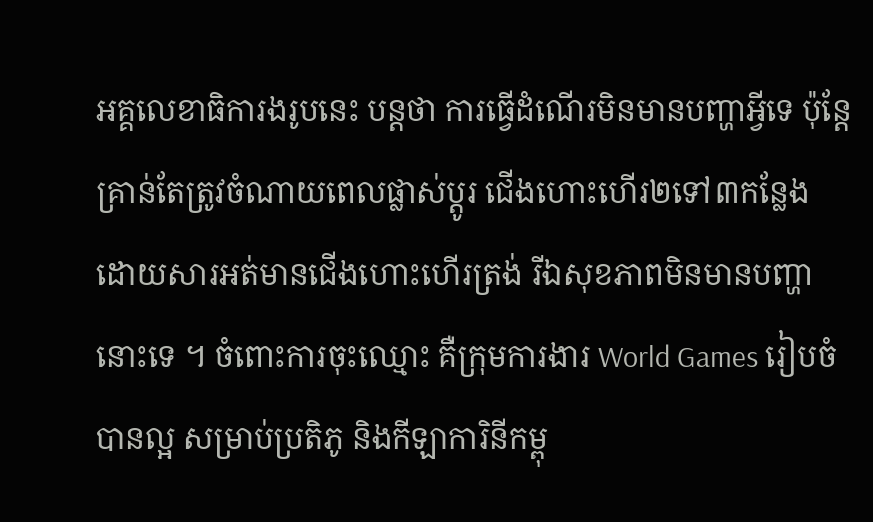អគ្គលេខាធិការងរូបនេះ បន្តថា ការធ្វើដំណើរមិនមានបញ្ហាអ្វីទេ ប៉ុន្តែគ្រាន់តែត្រូវចំណាយពេលផ្លាស់ប្តូរ ជើងហោះហើរ២ទៅ៣កន្លែង ដោយសារអត់មានជើងហោះហើរត្រង់ រីឯសុខភាពមិនមានបញ្ហានោះទេ ។ ចំពោះការចុះឈ្មោះ គឺក្រុមការងារ World Games រៀបចំបានល្អ សម្រាប់ប្រតិភូ និងកីឡាការិនីកម្ពុ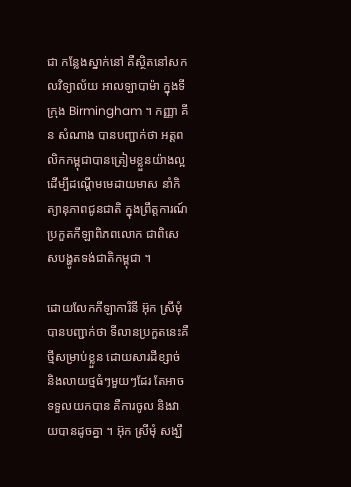ជា កន្លែងស្នាក់នៅ គឺស្ថិតនៅសកលវិទ្យាល័យ អាលឡាបាម៉ា ក្នុងទីក្រុង Birmingham ។ កញ្ញា គីន សំណាង បានបញ្ជាក់ថា អត្តពលិកកម្ពុជាបានត្រៀមខ្លួនយ៉ាងល្អ ដើម្បីដណ្តើមមេដាយមាស នាំកិត្យានុភាពជូនជាតិ ក្នុងព្រឹត្តការណ៍ប្រកួតកីឡាពិភពលោក ជាពិសេសបង្ហូតទង់ជាតិកម្ពុជា ។

ដោយលែកកីឡាការិនី អ៊ុក ស្រីមុំ បានបញ្ជាក់ថា ទីលានប្រកួតនេះគឺថ្មីសម្រាប់ខ្លួន ដោយសារដីខ្សាច់ និងលាយថ្មធំៗមួយៗដែរ តែអាចទទួលយកបាន គឺការចូល និងវាយបានដូចគ្នា ។ អ៊ុក ស្រីមុំ សង្ឃឹ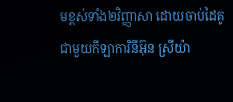មខ្ពស់ទាំង២វិញ្ញាសា ដោយចាប់ដៃគូជាមួយកីឡាការិនីអ៊ុន ស្រីយ៉ា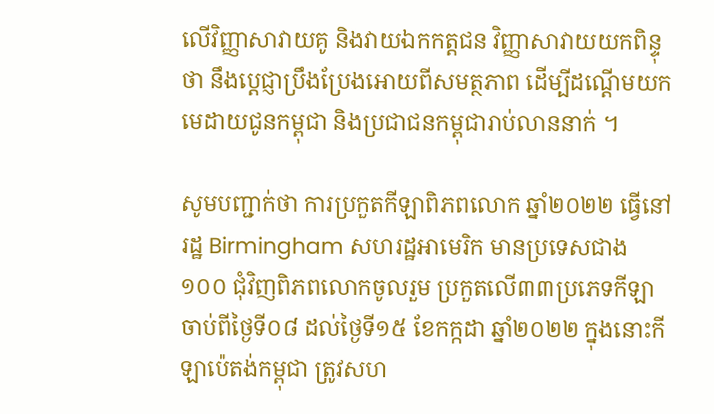លើវិញ្ញាសាវាយគូ និងវាយឯកកត្តជន វិញ្ញាសាវាយយកពិន្ទុថា នឹងប្តេជ្ញាប្រឹងប្រែងអោយពីសមត្ថភាព ដើម្បីដណ្តើមយកមេដាយជូនកម្ពុជា និងប្រជាជនកម្ពុជារាប់លាននាក់ ។

សូមបញ្ជាក់ថា ការប្រកួតកីឡាពិភពលោក ឆ្នាំ២០២២ ធ្វើនៅរដ្ឋ Birmingham សហរដ្ឋអាមេរិក មានប្រទេសជាង១០០ ជុំវិញពិភពលោកចូលរួម ប្រកួតលើ៣៣ប្រភេទកីឡា ចាប់ពីថ្ងៃទី០៨ ដល់ថ្ងៃទី១៥ ខែកក្កដា ឆ្នាំ២០២២ ក្នុងនោះកីឡាប៉េតង់កម្ពុជា ត្រូវសហ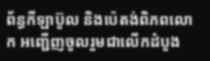ព័ន្ធកីឡាប៊ូល និងប៉េតង់ពិភពលោក អញ្ជើញចូលរួមជាលើកដំបូង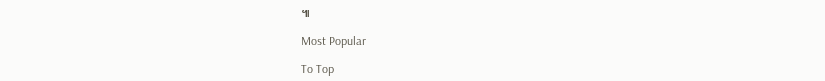៕

Most Popular

To Top